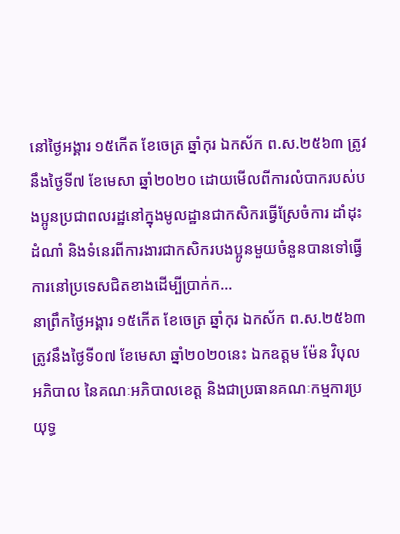នៅថ្ងៃអង្គារ ១៥កើត ខែចេត្រ ឆ្នាំកុរ ឯកស័ក ព.ស.២៥៦៣ ត្រូវនឹងថ្ងៃទី៧ ខែមេសា ឆ្នាំ២០២០ ដោយមើលពីការលំបាករបស់បងប្អូនប្រជាពលរដ្ឋនៅក្នុងមូលដ្ឋានជាកសិករធ្វើស្រែចំការ ដាំដុះដំណាំ និងទំនេរពីការងារជាកសិករបងប្អូនមួយចំនួនបានទៅធ្វើការនៅប្រទេសជិតខាងដើម្បីប្រាក់ក...
នាព្រឹកថ្ងៃអង្គារ ១៥កើត ខែចេត្រ ឆ្នាំកុរ ឯកស័ក ព.ស.២៥៦៣ ត្រូវនឹងថ្ងៃទី០៧ ខែមេសា ឆ្នាំ២០២០នេះ ឯកឧត្តម ម៉ែន វិបុល អភិបាល នៃគណៈអភិបាលខេត្ត និងជាប្រធានគណៈកម្មការប្រយុទ្ធ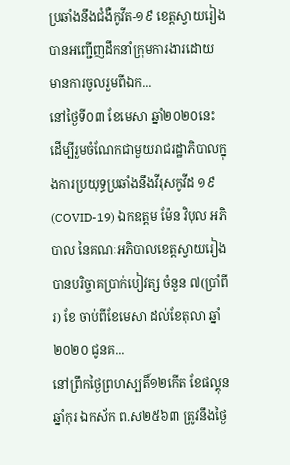ប្រឆាំងនឹងជំងឺកូវីត-១៩ ខេត្តស្វាយរៀង បានអញ្ជើញដឹកនាំក្រុមការងារដោយមានការចូលរួមពីឯក...
នៅថ្ងៃទី០៣ ខែមេសា ឆ្នាំ២០២០នេះ ដើម្បីរួមចំណែកជាមួយរាជរដ្ឋាភិបាលក្នុងការប្រយុទ្ធប្រឆាំងនឹងវីរុសកូវីដ ១៩ (COVID-19) ឯកឧត្ដម ម៉ែន វិបុល អភិបាល នៃគណៈអភិបាលខេត្តស្វាយរៀង បានបរិច្ចាគប្រាក់បៀវត្ស ចំនួន ៧(ប្រាំពីរ) ខែ ចាប់ពីខែមេសា ដល់ខែតុលា ឆ្នាំ២០២០ ជូនគ...
នៅព្រឹកថ្ងៃព្រហស្បតិ៍១២កើត ខែផល្គុន ឆ្នាំកុរ ឯកស័ក ព.ស២៥៦៣ ត្រូវនឹងថ្ងៃ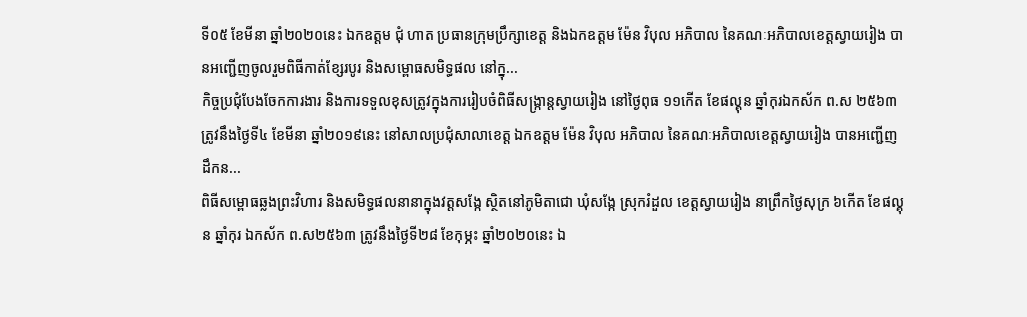ទី០៥ ខែមីនា ឆ្នាំ២០២០នេះ ឯកឧត្តម ជុំ ហាត ប្រធានក្រុមប្រឹក្សាខេត្ត និងឯកឧត្តម ម៉ែន វិបុល អភិបាល នៃគណៈអភិបាលខេត្តស្វាយរៀង បានអញ្ជើញចូលរួមពិធីកាត់ខ្សែរបូរ និងសម្ពោធសមិទ្ធផល នៅក្នុ...
កិច្ចប្រជុំបែងចែកការងារ និងការទទួលខុសត្រូវក្នុងការរៀបចំពិធីសង្ក្រាន្តស្វាយរៀង នៅថ្ងៃពុធ ១១កើត ខែផល្គុន ឆ្នាំកុរឯកស័ក ព.ស ២៥៦៣ ត្រូវនឹងថ្ងៃទី៤ ខែមីនា ឆ្នាំ២០១៩នេះ នៅសាលប្រជុំសាលាខេត្ត ឯកឧត្តម ម៉ែន វិបុល អភិបាល នៃគណៈអភិបាលខេត្តស្វាយរៀង បានអញ្ជើញដឹកន...
ពិធីសម្ពោធឆ្លងព្រះវិហារ និងសមិទ្ធផលនានាក្នុងវត្តសង្កែ ស្ថិតនៅភូមិតាជោ ឃុំសង្កែ ស្រុករំដួល ខេត្តស្វាយរៀង នាព្រឹកថ្ងៃសុក្រ ៦កើត ខែផល្គុន ឆ្នាំកុរ ឯកស័ក ព.ស២៥៦៣ ត្រូវនឹងថ្ងៃទី២៨ ខែកុម្ភះ ឆ្នាំ២០២០នេះ ឯ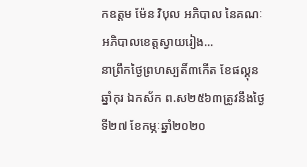កឧត្តម ម៉ែន វិបុល អភិបាល នៃគណៈអភិបាលខេត្តស្វាយរៀង...
នាព្រឹកថ្ងៃព្រហស្បតិ៍៣កើត ខែផល្គុន ឆ្នាំកុរ ឯកស័ក ព.ស២៥៦៣ត្រូវនឹងថ្ងៃទី២៧ ខែកម្ភៈឆ្នាំ២០២០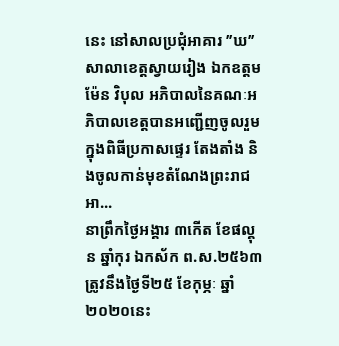នេះ នៅសាលប្រជុំអាគារ ’’ឃ’’ សាលាខេត្តស្វាយរៀង ឯកឧត្តម ម៉ែន វិបុល អភិបាលនៃគណៈអភិបាលខេត្តបានអញ្ជើញចូលរួមក្នុងពិធីប្រកាសផ្ទេរ តែងតាំង និងចូលកាន់មុខតំណែងព្រះរាជអា...
នាព្រឹកថ្ងៃអង្គារ ៣កើត ខែផល្គុន ឆ្នាំកុរ ឯកស័ក ព.ស.២៥៦៣ ត្រូវនឹងថ្ងៃទី២៥ ខែកុម្ភៈ ឆ្នាំ២០២០នេះ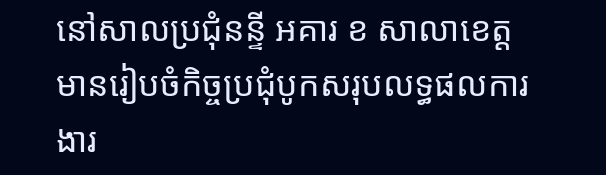នៅសាលប្រជុំនន្ទី អគារ ខ សាលាខេត្ត មានរៀបចំកិច្ចប្រជុំបូកសរុបលទ្ធផលការងារ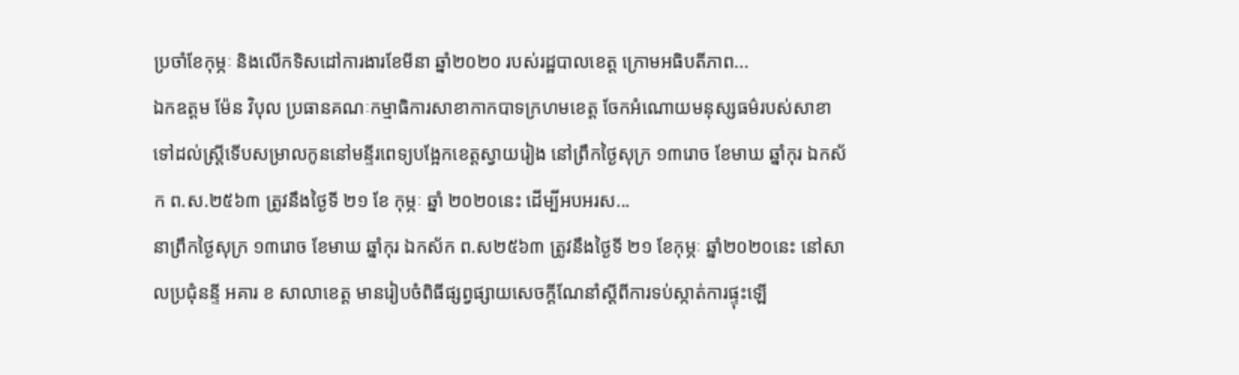ប្រចាំខែកុម្ភៈ និងលើកទិសដៅការងារខែមីនា ឆ្នាំ២០២០ របស់រដ្ឋបាលខេត្ត ក្រោមអធិបតីភាព...
ឯកឧត្តម ម៉ែន វិបុល ប្រធានគណៈកម្មាធិការសាខាកាកបាទក្រហមខេត្ត ចែកអំណោយមនុស្សធម៌របស់សាខា ទៅដល់ស្រ្តីទើបសម្រាលកូននៅមន្ទីរពេទ្យបង្អែកខេត្តស្វាយរៀង នៅព្រឹកថ្ងៃសុក្រ ១៣រោច ខែមាឃ ឆ្នាំកុរ ឯកស័ក ព.ស.២៥៦៣ ត្រូវនឹងថ្ងៃទី ២១ ខែ កុម្ភៈ ឆ្នាំ ២០២០នេះ ដើម្បីអបអរស...
នាព្រឹកថ្ងៃសុក្រ ១៣រោច ខែមាឃ ឆ្នាំកុរ ឯកស័ក ព.ស២៥៦៣ ត្រូវនឹងថ្ងៃទី ២១ ខែកុម្ភៈ ឆ្នាំ២០២០នេះ នៅសាលប្រជុំនន្ទី អគារ ខ សាលាខេត្ត មានរៀបចំពិធីផ្សព្វផ្សាយសេចក្ដីណែនាំស្ដីពីការទប់ស្កាត់ការផ្ទុះឡើ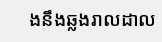ងនឹងឆ្លងរាលដាល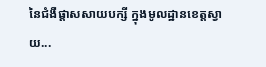នៃជំងឺផ្តាសសាយបក្សី ក្នុងមូលដ្ឋានខេត្តស្វាយ...